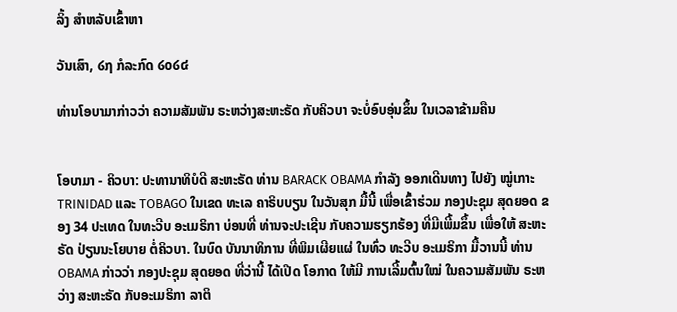ລິ້ງ ສຳຫລັບເຂົ້າຫາ

ວັນເສົາ, ໒໗ ກໍລະກົດ ໒໐໒໔

ທ່ານໂອບາມາກ່າວວ່າ ຄວາມສັມພັນ ຣະຫວ່າງສະຫະຣັດ ກັບຄິວບາ ຈະບໍ່ອົບອຸ່ນຂຶ້ນ ໃນເວລາຂ້າມຄືນ


ໂອບາມາ - ຄິວບາ: ປະທານາທິບໍດີ ສະຫະຣັດ ທ່ານ BARACK OBAMA ກຳລັງ ອອກເດີນທາງ ໄປຍັງ ໝູ່ເກາະ TRINIDAD ແລະ TOBAGO ໃນເຂດ ທະເລ ຄາຣິບບຽນ ໃນວັນສຸກ ມື້ນີ້ ເພື່ອເຂົ້າຮ່ວມ ກອງປະຊຸມ ສຸດຍອດ ຂອງ 34 ປະເທດ ໃນທະວີບ ອະເມຣິກາ ບ່ອນທີ່ ທ່ານຈະປະເຊີນ ກັບຄວາມຮຽກຮ້ອງ ທີ່ມີເພີ້ມຂຶ້ນ ເພື່ອໃຫ້ ສະຫະຣັດ ປ່ຽນນະໂຍບາຍ ຕໍ່ຄິວບາ. ໃນບົດ ບັນນາທິການ ທີ່ພິມເຜີຍແຜ່ ໃນທົ່ວ ທະວີບ ອະເມຣິກາ ມື້ວານນີ້ ທ່ານ OBAMA ກ່າວວ່າ ກອງປະຊຸມ ສຸດຍອດ ທີ່ວ່ານີ້ ໄດ້ເປີດ ໂອກາດ ໃຫ້ມີ ການເລີ້ມຕົ້ນໃໝ່ ໃນຄວາມສັມພັນ ຣະຫວ່າງ ສະຫະຣັດ ກັບອະເມຣິກາ ລາຕິ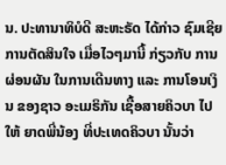ນ. ປະທານາທິບໍດີ ສະຫະຣັດ ໄດ້ກ່າວ ຊົມເຊີຍ ການຕັດສິນໃຈ ເມື່ອໄວໆມານີ້ ກ່ຽວກັບ ການຜ່ອນຜັນ ໃນການເດີນທາງ ແລະ ການໂອນເງິນ ຂອງຊາວ ອະເມຣິກັນ ເຊື້ອສາຍຄິວບາ ໄປໃຫ້ ຍາດພີ່ນ້ອງ ທີ່ປະເທດຄິວບາ ນັ້ນວ່າ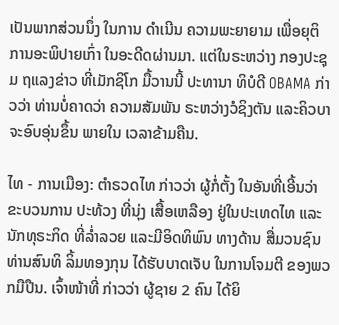ເປັນພາກສ່ວນນຶ່ງ ໃນການ ດຳເນີນ ຄວາມພະຍາຍາມ ເພື່ອຍຸຕິ ການອະພິປາຍເກົ່າ ໃນອະດີດຜ່ານມາ. ແຕ່ໃນຣະຫວ່າງ ກອງປະຊຸມ ຖແລງຂ່າວ ທີ່ເມັກຊິໂກ ມື້ວານນີ້ ປະທານາ ທິບໍດີ OBAMA ກ່າວວ່າ ທ່ານບໍ່ຄາດວ່າ ຄວາມສັມພັນ ຣະຫວ່າງວໍຊິງຕັນ ແລະຄິວບາ ຈະອົບອຸ່ນຂຶ້ນ ພາຍໃນ ເວລາຂ້າມຄືນ.

ໄທ - ການເມືອງ: ຕຳຣວດໄທ ກ່າວວ່າ ຜູ້ກໍ່ຕັ້ງ ໃນອັນທີ່ເອີ້ນວ່າ ຂະບວນການ ປະທ້ວງ ທີ່ນຸ່ງ ເສື້ອເຫລືອງ ຢູ່ໃນປະເທດໄທ ແລະນັກທຸຣະກິດ ທີ່ລ່ຳລວຍ ແລະມີອິດທິພົນ ທາງດ້ານ ສື່ມວນຊົນ ທ່ານສົນທິ ລິ້ມທອງກຸນ ໄດ້ຮັບບາດເຈັບ ໃນການໂຈມຕີ ຂອງພວກມືປືນ. ເຈົ້າໜ້າທີ່ ກ່າວວ່າ ຜູ້ຊາຍ 2 ຄົນ ໄດ້ຍິ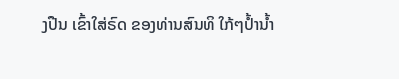ງປືນ ເຂົ້າໃສ່ຣົດ ຂອງທ່ານສົນທິ ໃກ້ໆປ້ຳນ້ຳ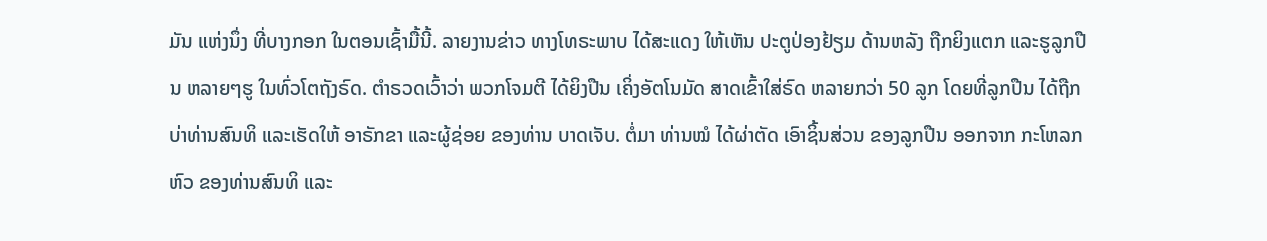ມັນ ແຫ່ງນຶ່ງ ທີ່ບາງກອກ ໃນຕອນເຊົ້າມື້ນີ້. ລາຍງານຂ່າວ ທາງໂທຣະພາບ ໄດ້ສະແດງ ໃຫ້ເຫັນ ປະຕູປ່ອງຢ້ຽມ ດ້ານຫລັງ ຖືກຍິງແຕກ ແລະຮູລູກປືນ ຫລາຍໆຮູ ໃນທົ່ວໂຕຖັງຣົດ. ຕຳຣວດເວົ້າວ່າ ພວກໂຈມຕີ ໄດ້ຍິງປືນ ເຄິ່ງອັຕໂນມັດ ສາດເຂົ້າໃສ່ຣົດ ຫລາຍກວ່າ 50 ລູກ ໂດຍທີ່ລູກປືນ ໄດ້ຖືກບ່າທ່ານສົນທິ ແລະເຮັດໃຫ້ ອາຣັກຂາ ແລະຜູ້ຊ່ອຍ ຂອງທ່ານ ບາດເຈັບ. ຕໍ່ມາ ທ່ານໝໍ ໄດ້ຜ່າຕັດ ເອົາຊິ້ນສ່ວນ ຂອງລູກປືນ ອອກຈາກ ກະໂຫລກຫົວ ຂອງທ່ານສົນທິ ແລະ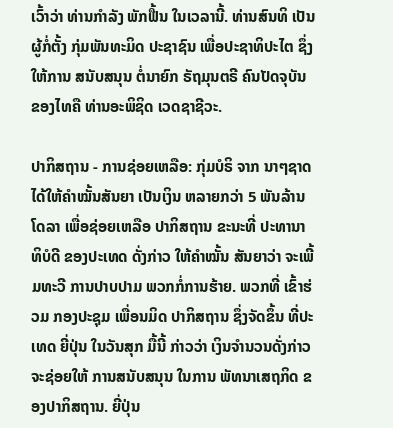ເວົ້າວ່າ ທ່ານກຳລັງ ພັກຟື້ນ ໃນເວລານີ້. ທ່ານສົນທິ ເປັນຜູ້ກໍ່ຕັ້ງ ກຸ່ມພັນທະມິດ ປະຊາຊົນ ເພື່ອປະຊາທິປະໄຕ ຊຶ່ງໃຫ້ການ ສນັບສນຸນ ຕໍ່ນາຍົກ ຣັຖມຸນຕຣີ ຄົນປັດຈຸບັນ ຂອງໄທຄື ທ່ານອະພິຊິດ ເວດຊາຊີວະ.

ປາກິສຖານ - ການຊ່ອຍເຫລືອ: ກຸ່ມບໍຣິ ຈາກ ນາໆຊາດ ໄດ້ໃຫ້ຄຳໝັ້ນສັນຍາ ເປັນເງິນ ຫລາຍກວ່າ 5 ພັນລ້ານໂດລາ ເພື່ອຊ່ອຍເຫລືອ ປາກິສຖານ ຂະນະທີ່ ປະທານາທິບໍດີ ຂອງປະເທດ ດັ່ງກ່າວ ໃຫ້ຄຳໝັ້ນ ສັນຍາວ່າ ຈະເພີ້ມທະວີ ການປາບປາມ ພວກກໍ່ການຮ້າຍ. ພວກທີ່ ເຂົ້າຮ່ວມ ກອງປະຊຸມ ເພື່ອນມິດ ປາກິສຖານ ຊຶ່ງຈັດຂຶ້ນ ທີ່ປະເທດ ຍີ່ປຸ່ນ ໃນວັນສຸກ ມື້ນີ້ ກ່າວວ່າ ເງິນຈຳນວນດັ່ງກ່າວ ຈະຊ່ອຍໃຫ້ ການສນັບສນຸນ ໃນການ ພັທນາເສຖກິດ ຂອງປາກິສຖານ. ຍີ່ປຸ່ນ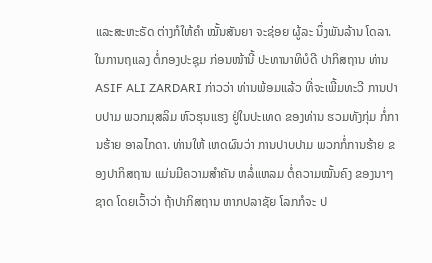ແລະສະຫະຣັດ ຕ່າງກໍໃຫ້ຄຳ ໝັ້ນສັນຍາ ຈະຊ່ອຍ ຜູ້ລະ ນຶ່ງພັນລ້ານ ໂດລາ. ໃນການຖແລງ ຕໍ່ກອງປະຊຸມ ກ່ອນໜ້ານີ້ ປະທານາທິບໍດີ ປາກິສຖານ ທ່ານ ASIF ALI ZARDARI ກ່າວວ່າ ທ່ານພ້ອມແລ້ວ ທີ່ຈະເພີ້ມທະວີ ການປາບປາມ ພວກມຸສລິມ ຫົວຮຸນແຮງ ຢູ່ໃນປະເທດ ຂອງທ່ານ ຮວມທັງກຸ່ມ ກໍ່ການຮ້າຍ ອາລໄກດາ. ທ່ານໃຫ້ ເຫດຜົນວ່າ ການປາບປາມ ພວກກໍ່ການຮ້າຍ ຂອງປາກິສຖານ ແມ່ນມີຄວາມສຳຄັນ ຫລໍ່ແຫລມ ຕໍ່ຄວາມໝັ້ນຄົງ ຂອງນາໆຊາດ ໂດຍເວົ້າວ່າ ຖ້າປາກິສຖານ ຫາກປລາຊັຍ ໂລກກໍຈະ ປ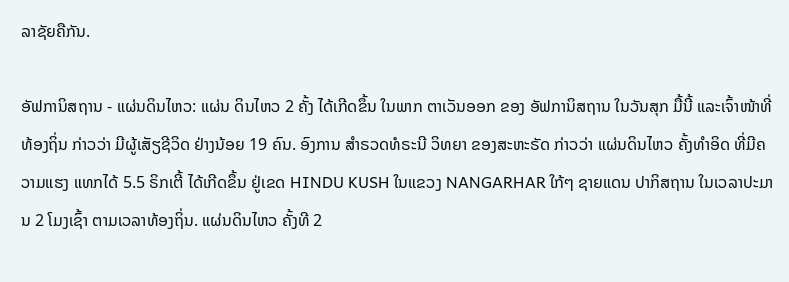ລາຊັຍຄືກັນ.

ອັຟການິສຖານ - ແຜ່ນດິນໄຫວ: ແຜ່ນ ດິນໄຫວ 2 ຄັ້ງ ໄດ້ເກີດຂຶ້ນ ໃນພາກ ຕາເວັນອອກ ຂອງ ອັຟການິສຖານ ໃນວັນສຸກ ມື້ນີ້ ແລະເຈົ້າໜ້າທີ່ ທ້ອງຖິ່ນ ກ່າວວ່າ ມີຜູ້ເສັຽຊີວິດ ຢ່າງນ້ອຍ 19 ຄົນ. ອົງການ ສຳຣວດທໍຣະນີ ວິທຍາ ຂອງສະຫະຣັດ ກ່າວວ່າ ແຜ່ນດິນໄຫວ ຄັ້ງທຳອິດ ທີ່ມີຄວາມແຮງ ແທກໄດ້ 5.5 ຣິກເຕີ້ ໄດ້ເກີດຂຶ້ນ ຢູ່ເຂດ HINDU KUSH ໃນແຂວງ NANGARHAR ໃກ້ໆ ຊາຍແດນ ປາກິສຖານ ໃນເວລາປະມານ 2 ໂມງເຊົ້າ ຕາມເວລາທ້ອງຖິ່ນ. ແຜ່ນດິນໄຫວ ຄັ້ງທີ 2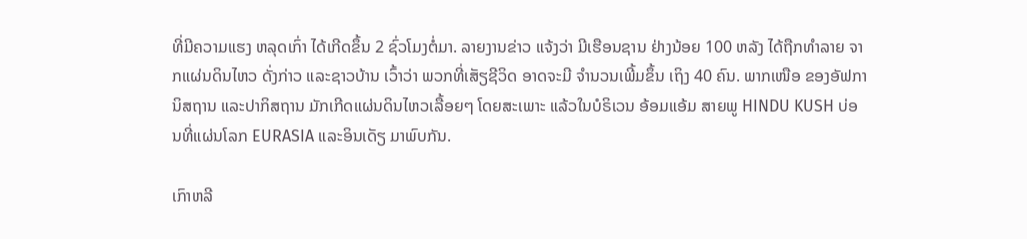ທີ່ມີຄວາມແຮງ ຫລຸດເກົ່າ ໄດ້ເກີດຂຶ້ນ 2 ຊົ່ວໂມງຕໍ່ມາ. ລາຍງານຂ່າວ ແຈ້ງວ່າ ມີເຮືອນຊານ ຢ່າງນ້ອຍ 100 ຫລັງ ໄດ້ຖືກທຳລາຍ ຈາກແຜ່ນດິນໄຫວ ດັ່ງກ່າວ ແລະຊາວບ້ານ ເວົ້າວ່າ ພວກທີ່ເສັຽຊີວິດ ອາດຈະມີ ຈຳນວນເພີ້ມຂຶ້ນ ເຖິງ 40 ຄົນ. ພາກເໜືອ ຂອງອັຟການິສຖານ ແລະປາກິສຖານ ມັກເກີດແຜ່ນດິນໄຫວເລື້ອຍໆ ໂດຍສະເພາະ ແລ້ວໃນບໍຣິເວນ ອ້ອມແອ້ມ ສາຍພູ HINDU KUSH ບ່ອນທີ່ແຜ່ນໂລກ EURASIA ແລະອິນເດັຽ ມາພົບກັນ.

ເກົາຫລີ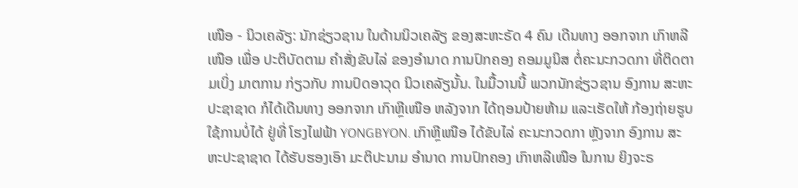ເໜືອ - ນິວເຄລັຽ: ນັກຊ່ຽວຊານ ໃນດ້ານນິວເຄລັຽ ຂອງສະຫະຣັດ 4 ຄົນ ເດີນທາງ ອອກຈາກ ເກົາຫລີເໜືອ ເພື່ອ ປະຕິບັດຕາມ ຄຳສັ່ງຂັບໄລ່ ຂອງອຳນາດ ການປົກຄອງ ຄອມມູນິສ ຕໍ່ຄະນະກວດກາ ທີ່ຕິດຕາມເບິ່ງ ມາຕການ ກ່ຽວກັບ ການປົດອາວຸດ ນິວເຄລັຽນັ້ນ. ໃນມື້ວານນີ້ ພວກນັກຊ່ຽວຊານ ອົງການ ສະຫະປະຊາຊາດ ກໍໄດ້ເດີນທາງ ອອກຈາກ ເກົາຫຼີເໜືອ ຫລັງຈາກ ໄດ້ຖອນປ້າຍຫ້າມ ແລະເຮັດໃຫ້ ກ້ອງຖ່າຍຮູບ ໃຊ້ການບໍ່ໄດ້ ຢູ່ທີ່ ໂຮງໄຟຟ້າ YONGBYON. ເກົາຫຼີເໜືອ ໄດ້ຂັບໄລ່ ຄະນະກວດກາ ຫຼັງຈາກ ອົງການ ສະຫະປະຊາຊາດ ໄດ້ຮັບຮອງເອົາ ມະຕິປະນາມ ອຳນາດ ການປົກຄອງ ເກົາຫລີເໜືອ ໃນການ ຍິງຈະຣ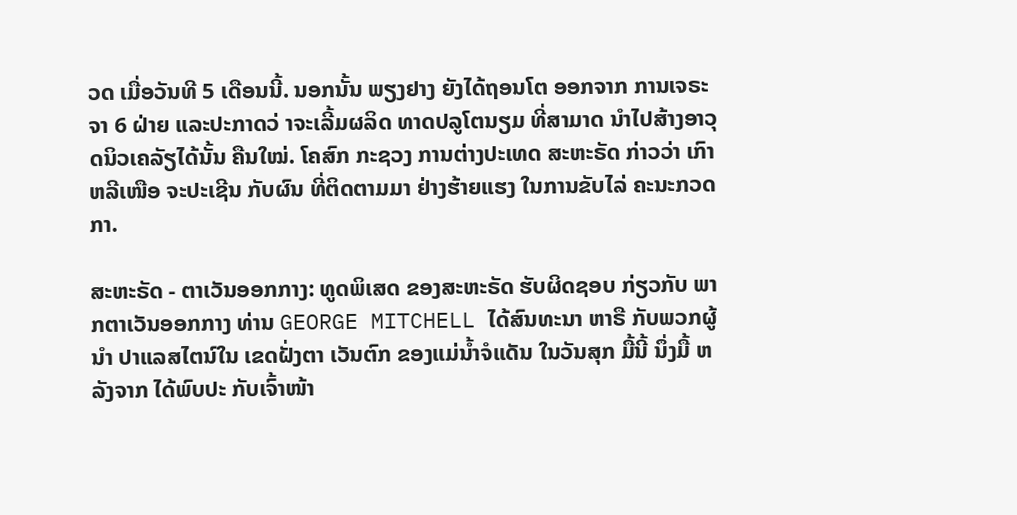ວດ ເມື່ອວັນທີ 5 ເດືອນນີ້. ນອກນັ້ນ ພຽງຢາງ ຍັງໄດ້ຖອນໂຕ ອອກຈາກ ການເຈຣະຈາ 6 ຝ່າຍ ແລະປະກາດວ່ າຈະເລີ້ມຜລິດ ທາດປລູໂຕນຽມ ທີ່ສາມາດ ນຳໄປສ້າງອາວຸດນິວເຄລັຽໄດ້ນັ້ນ ຄືນໃໝ່. ໂຄສົກ ກະຊວງ ການຕ່າງປະເທດ ສະຫະຣັດ ກ່າວວ່າ ເກົາຫລີເໜືອ ຈະປະເຊີນ ກັບຜົນ ທີ່ຕິດຕາມມາ ຢ່າງຮ້າຍແຮງ ໃນການຂັບໄລ່ ຄະນະກວດກາ.

ສະຫະຣັດ - ຕາເວັນອອກກາງ: ທູດພິເສດ ຂອງສະຫະຣັດ ຮັບຜິດຊອບ ກ່ຽວກັບ ພາກຕາເວັນອອກກາງ ທ່ານ GEORGE MITCHELL ໄດ້ສົນທະນາ ຫາຣື ກັບພວກຜູ້ນຳ ປາແລສໄຕນ໌ໃນ ເຂດຝັ່ງຕາ ເວັນຕົກ ຂອງແມ່ນ້ຳຈໍແດັນ ໃນວັນສຸກ ມື້ນີ້ ນຶ່ງມື້ ຫລັງຈາກ ໄດ້ພົບປະ ກັບເຈົ້າໜ້າ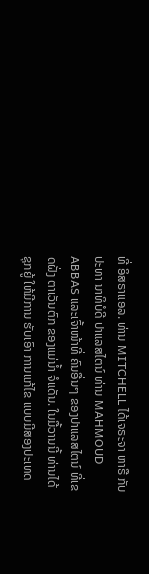ທີ່ ອິສຣາແອລ. ທ່ານ MITCHELL ໄດ້ເຈຣະຈາ ຫາຣື ກັບປະທາ ນາທິບໍດີ ປາແລສໄຕນ໌ ທ່ານ MAHMOUD ABBAS ແລະເຈົ້າໜ້າທີ່ ຄົນອື່ນໆ ຂອງປາແລສໄຕນ໌ ທີ່ເຂດຝັ່ງ ຕາເວັນຕົກ ຂອງແມ່ນ້ຳ ຈໍແດັນ. ໃນມື້ວານນີ້ ທ່ານໄດ້ຊຸກຍູ້ ໃຫ້ມີການ ຮັບເອົາ ການແກ້ໄຂ ແບບມີສອງປະເທດ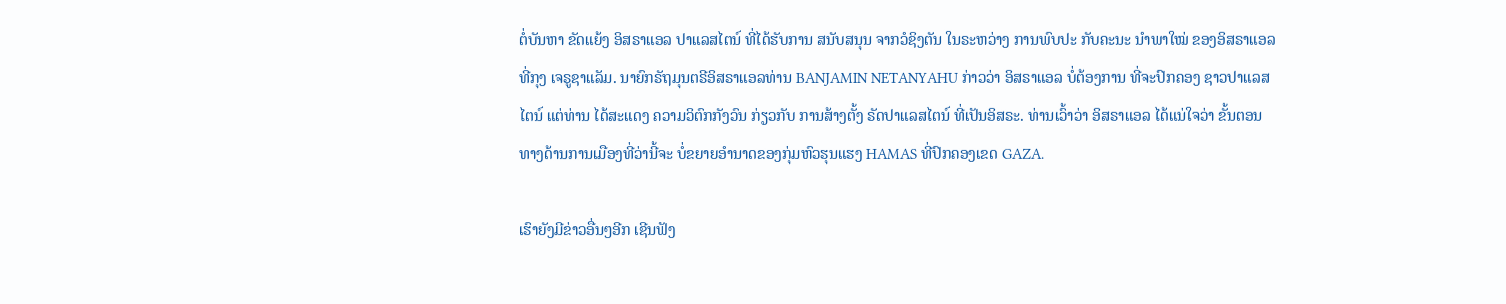ຕໍ່ບັນຫາ ຂັດແຍ້ງ ອິສຣາແອລ ປາແລສໄຕນ໌ ທີ່ໄດ້ຮັບການ ສນັບສນຸນ ຈາກວໍຊິງຕັນ ໃນຣະຫວ່າງ ການພົບປະ ກັບຄະນະ ນຳພາໃໝ່ ຂອງອິສຣາແອລ ທີ່ກຸງ ເຈຣູຊາແລັມ. ນາຍົກຣັຖມຸນຕຣີອິສຣາແອລທ່ານ BANJAMIN NETANYAHU ກ່າວວ່າ ອິສຣາແອລ ບໍ່ຕ້ອງການ ທີ່ຈະປົກຄອງ ຊາວປາແລສໄຕນ໌ ແຕ່ທ່ານ ໄດ້ສະແດງ ຄວາມວິຕົກກັງວົນ ກ່ຽວກັບ ການສ້າງຕັ້ງ ຣັດປາແລສໄຕນ໌ ທີ່ເປັນອິສຣະ. ທ່ານເວົ້າວ່າ ອິສຣາແອລ ໄດ້ແນ່ໃຈວ່າ ຂັ້ນຕອນທາງດ້ານການເມືອງທີ່ວ່ານີ້ຈະ ບໍ່ຂຍາຍອຳນາດຂອງກຸ່ມຫົວຮຸນແຮງ HAMAS ທີ່ປົກຄອງເຂດ GAZA.

ເຮົາຍັງມີຂ່າວອື່ນໆອີກ ເຊີນຟັງ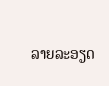ລາຍລະອຽດ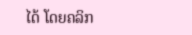ໄດ້ ໂດຍຄລິກ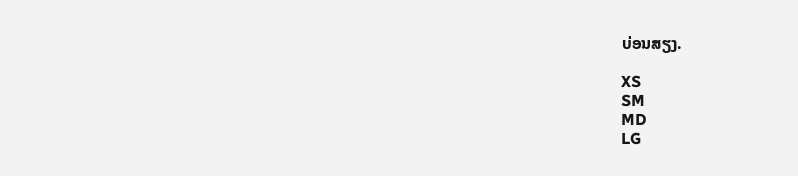ບ່ອນສຽງ.

XS
SM
MD
LG